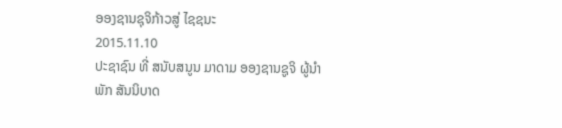ອອງຊານຊຸຈິກ້າວສູ່ ໄຊຊນະ
2015.11.10
ປະຊາຊົນ ທີ່ ສນັບສນູນ ມາດາມ ອອງຊານຊູຈິ ຜູ້ນຳ ພັກ ສັນນິບາດ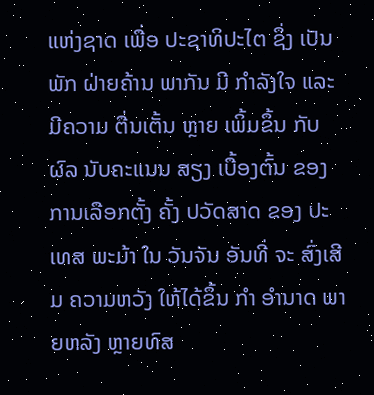ແຫ່ງຊາດ ເພື່ອ ປະຊາທິປະໄຕ ຊຶ່ງ ເປັນພັກ ຝ່າຍຄ້ານ ພາກັນ ມີ ກຳລັງໃຈ ແລະ ມີຄວາມ ຕື່ນເຕັ້ນ ຫຼາຍ ເພິ້ມຂຶ້ນ ກັບ ຜົລ ນັບຄະແນນ ສຽງ ເບື້ອງຕົ້ນ ຂອງ ການເລືອກຕັ້ງ ຄັ້ງ ປວັດສາດ ຂອງ ປະເທສ ພະມ້າ ໃນ ວັນຈັນ ອັນທີ່ ຈະ ສົ່ງເສີມ ຄວາມຫວັງ ໃຫ້ໄດ້ຂຶ້ນ ກຳ ອຳນາດ ພາຍຫລັງ ຫຼາຍທົສ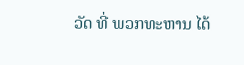ວັດ ທີ່ ພວກທະຫານ ໄດ້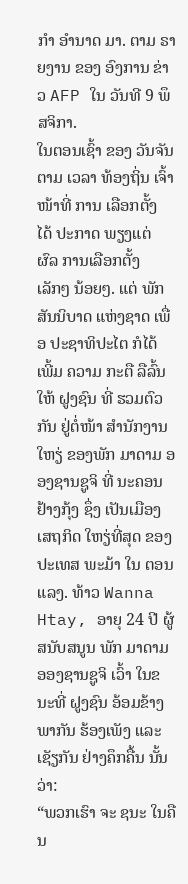ກຳ ອຳນາດ ມາ. ຕາມ ຣາຍງານ ຂອງ ອົງການ ຂ່າວ AFP ໃນ ວັນທີ 9 ພຶສຈິກາ.
ໃນຕອນເຊົ້າ ຂອງ ວັນຈັນ ຕາມ ເວລາ ທ້ອງຖິ່ນ ເຈົ້າໜ້າທີ່ ການ ເລືອກຕັ້ງ ໄດ້ ປະກາດ ພຽງແຕ່ ຜົລ ການເລືອກຕັ້ງ ເລັກໆ ນ້ອຍໆ. ແຕ່ ພັກ ສັນນິບາດ ແຫ່ງຊາດ ເພື່ອ ປະຊາທິປະໄຕ ກໍໄດ້ ເພີ້ມ ຄວາມ ກະຕື ລືລົ້ນ ໃຫ້ ຝູງຊົນ ທີ່ ຮວມຕົວກັນ ຢູ່ຕໍ່ໜ້າ ສຳນັກງານ ໃຫຽ່ ຂອງພັກ ມາດາມ ອອງຊານຊູຈິ ທີ່ ນະຄອນ ຢ້າງກຸ້ງ ຊຶ່ງ ເປັນເມືອງ ເສຖກິດ ໃຫຽ່ທີ່ສຸດ ຂອງ ປະເທສ ພະມ້າ ໃນ ຕອນແລງ. ທ້າວ Wanna Htay, ອາຍຸ 24 ປີ ຜູ້ ສນັບສນູນ ພັກ ມາດາມ ອອງຊານຊູຈິ ເວົ້າ ໃນຂນະທີ່ ຝູງຊົນ ອ້ອມຂ້າງ ພາກັນ ຮ້ອງເພັງ ແລະ ເຊັຽກັນ ຢ່າງຄຶກຄື້ນ ນັ້ນ ວ່າ:
“ພວກເຮົາ ຈະ ຊນະ ໃນຄືນ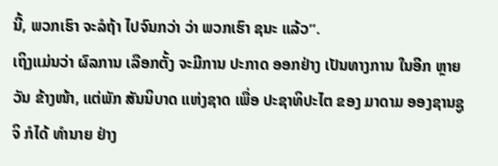ນີ້, ພວກເຮົາ ຈະລໍຖ້າ ໄປຈົນກວ່າ ວ່າ ພວກເຮົາ ຊນະ ແລ້ວ”.
ເຖິງແມ່ນວ່າ ຜົລການ ເລືອກຕັ້ງ ຈະມີການ ປະກາດ ອອກຢ່າງ ເປັນທາງການ ໃນອີກ ຫຼາຍວັນ ຂ້າງໜ້າ, ແຕ່ພັກ ສັນນິບາດ ແຫ່ງຊາດ ເພື່ອ ປະຊາທິປະໄຕ ຂອງ ມາດາມ ອອງຊານຊູຈິ ກໍໄດ້ ທຳນາຍ ຢ່າງ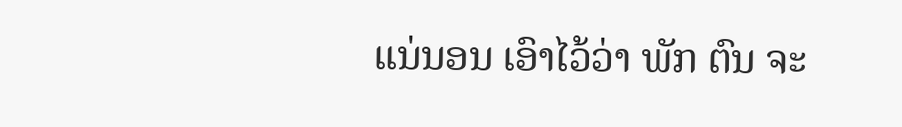ແນ່ນອນ ເອົາໄວ້ວ່າ ພັກ ຕົນ ຈະ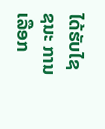ໄດ້ຮັບໄຊຊນະ ການເລືອກ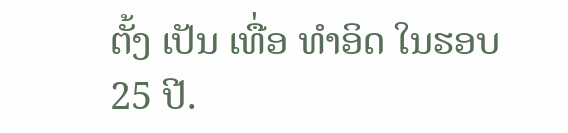ຕັ້ງ ເປັນ ເທື່ອ ທຳອິດ ໃນຮອບ 25 ປີ.